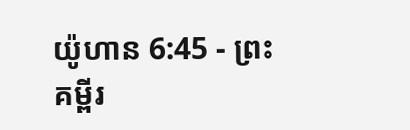យ៉ូហាន 6:45 - ព្រះគម្ពីរ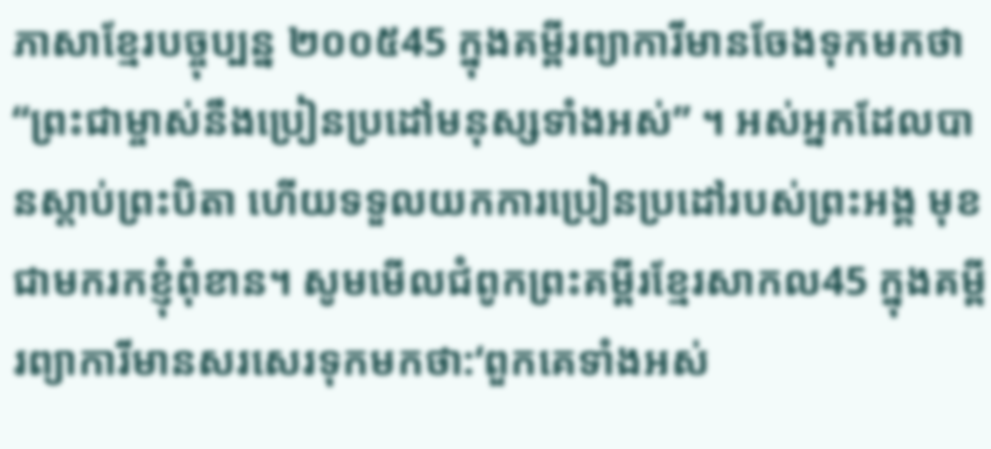ភាសាខ្មែរបច្ចុប្បន្ន ២០០៥45 ក្នុងគម្ពីរព្យាការីមានចែងទុកមកថា “ព្រះជាម្ចាស់នឹងប្រៀនប្រដៅមនុស្សទាំងអស់” ។ អស់អ្នកដែលបានស្ដាប់ព្រះបិតា ហើយទទួលយកការប្រៀនប្រដៅរបស់ព្រះអង្គ មុខជាមករកខ្ញុំពុំខាន។ សូមមើលជំពូកព្រះគម្ពីរខ្មែរសាកល45 ក្នុងគម្ពីរព្យាការីមានសរសេរទុកមកថា:‘ពួកគេទាំងអស់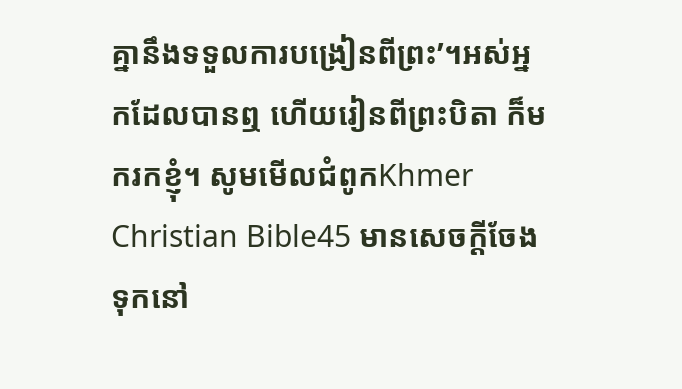គ្នានឹងទទួលការបង្រៀនពីព្រះ’។អស់អ្នកដែលបានឮ ហើយរៀនពីព្រះបិតា ក៏មករកខ្ញុំ។ សូមមើលជំពូកKhmer Christian Bible45 មានសេចក្តីចែងទុកនៅ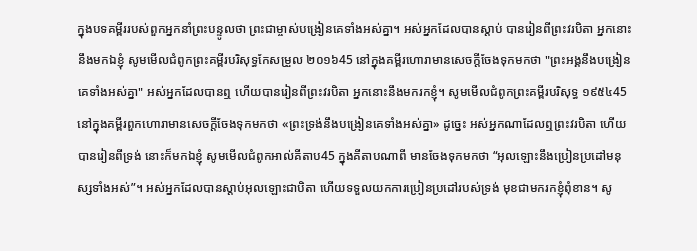ក្នុងបទគម្ពីររបស់ពួកអ្នកនាំព្រះបន្ទូលថា ព្រះជាម្ចាស់បង្រៀនគេទាំងអស់គ្នា។ អស់អ្នកដែលបានស្ដាប់ បានរៀនពីព្រះវរបិតា អ្នកនោះនឹងមកឯខ្ញុំ សូមមើលជំពូកព្រះគម្ពីរបរិសុទ្ធកែសម្រួល ២០១៦45 នៅក្នុងគម្ពីរហោរាមានសេចក្តីចែងទុកមកថា "ព្រះអង្គនឹងបង្រៀនគេទាំងអស់គ្នា" អស់អ្នកដែលបានឮ ហើយបានរៀនពីព្រះវរបិតា អ្នកនោះនឹងមករកខ្ញុំ។ សូមមើលជំពូកព្រះគម្ពីរបរិសុទ្ធ ១៩៥៤45 នៅក្នុងគម្ពីរពួកហោរាមានសេចក្ដីចែងទុកមកថា «ព្រះទ្រង់នឹងបង្រៀនគេទាំងអស់គ្នា» ដូច្នេះ អស់អ្នកណាដែលឮព្រះវរបិតា ហើយបានរៀនពីទ្រង់ នោះក៏មកឯខ្ញុំ សូមមើលជំពូកអាល់គីតាប45 ក្នុងគីតាបណាពី មានចែងទុកមកថា “អុលឡោះនឹងប្រៀនប្រដៅមនុស្សទាំងអស់”។ អស់អ្នកដែលបានស្ដាប់អុលឡោះជាបិតា ហើយទទួលយកការប្រៀនប្រដៅរបស់ទ្រង់ មុខជាមករកខ្ញុំពុំខាន។ សូ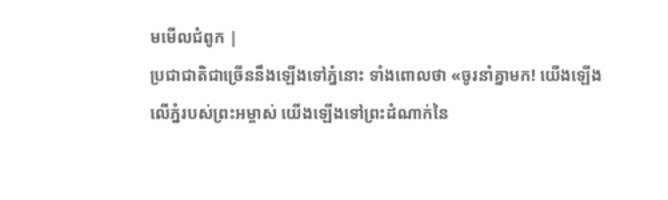មមើលជំពូក |
ប្រជាជាតិជាច្រើននឹងឡើងទៅភ្នំនោះ ទាំងពោលថា «ចូរនាំគ្នាមក! យើងឡើងលើភ្នំរបស់ព្រះអម្ចាស់ យើងឡើងទៅព្រះដំណាក់នៃ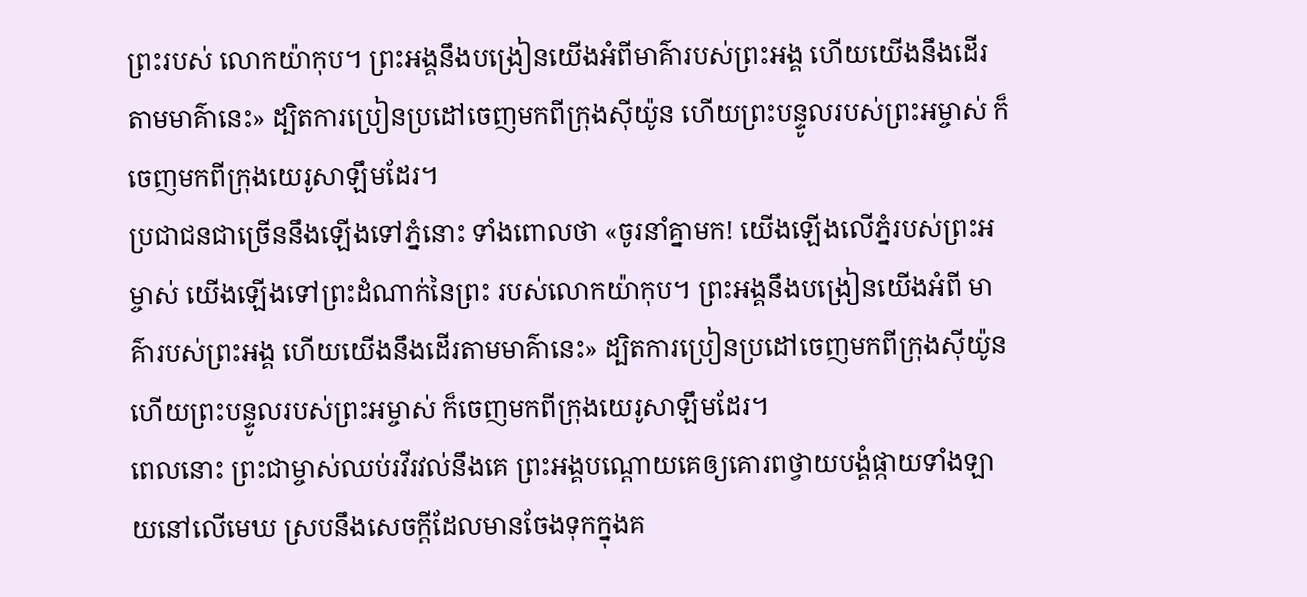ព្រះរបស់ លោកយ៉ាកុប។ ព្រះអង្គនឹងបង្រៀនយើងអំពីមាគ៌ារបស់ព្រះអង្គ ហើយយើងនឹងដើរតាមមាគ៌ានេះ» ដ្បិតការប្រៀនប្រដៅចេញមកពីក្រុងស៊ីយ៉ូន ហើយព្រះបន្ទូលរបស់ព្រះអម្ចាស់ ក៏ចេញមកពីក្រុងយេរូសាឡឹមដែរ។
ប្រជាជនជាច្រើននឹងឡើងទៅភ្នំនោះ ទាំងពោលថា «ចូរនាំគ្នាមក! យើងឡើងលើភ្នំរបស់ព្រះអម្ចាស់ យើងឡើងទៅព្រះដំណាក់នៃព្រះ របស់លោកយ៉ាកុប។ ព្រះអង្គនឹងបង្រៀនយើងអំពី មាគ៌ារបស់ព្រះអង្គ ហើយយើងនឹងដើរតាមមាគ៌ានេះ» ដ្បិតការប្រៀនប្រដៅចេញមកពីក្រុងស៊ីយ៉ូន ហើយព្រះបន្ទូលរបស់ព្រះអម្ចាស់ ក៏ចេញមកពីក្រុងយេរូសាឡឹមដែរ។
ពេលនោះ ព្រះជាម្ចាស់ឈប់រវីរវល់នឹងគេ ព្រះអង្គបណ្ដោយគេឲ្យគោរពថ្វាយបង្គំផ្កាយទាំងឡាយនៅលើមេឃ ស្របនឹងសេចក្ដីដែលមានចែងទុកក្នុងគ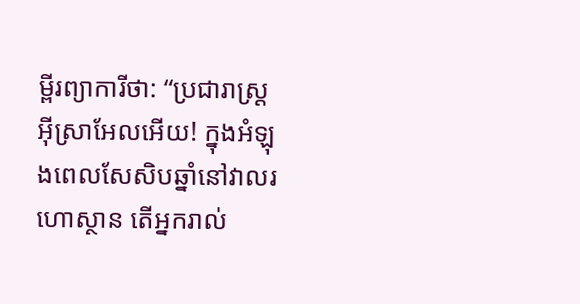ម្ពីរព្យាការីថា: “ប្រជារាស្ដ្រអ៊ីស្រាអែលអើយ! ក្នុងអំឡុងពេលសែសិបឆ្នាំនៅវាលរហោស្ថាន តើអ្នករាល់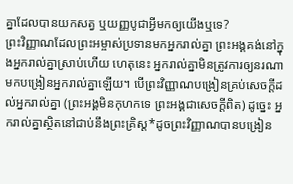គ្នាដែលបានយកសត្វ ឬយញ្ញបូជាអ្វីមកឲ្យយើងឬទេ?
ព្រះវិញ្ញាណដែលព្រះអម្ចាស់ប្រទានមកអ្នករាល់គ្នា ព្រះអង្គគង់នៅក្នុងអ្នករាល់គ្នាស្រាប់ហើយ ហេតុនេះ អ្នករាល់គ្នាមិនត្រូវការឲ្យនរណាមកបង្រៀនអ្នករាល់គ្នាឡើយ។ បើព្រះវិញ្ញាណបង្រៀនគ្រប់សេចក្ដីដល់អ្នករាល់គ្នា (ព្រះអង្គមិនកុហកទេ ព្រះអង្គជាសេចក្ដីពិត) ដូច្នេះ អ្នករាល់គ្នាស្ថិតនៅជាប់នឹងព្រះគ្រិស្ត*ដូចព្រះវិញ្ញាណបានបង្រៀន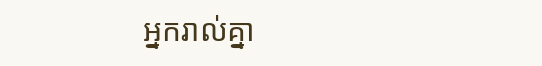អ្នករាល់គ្នា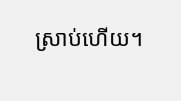ស្រាប់ហើយ។